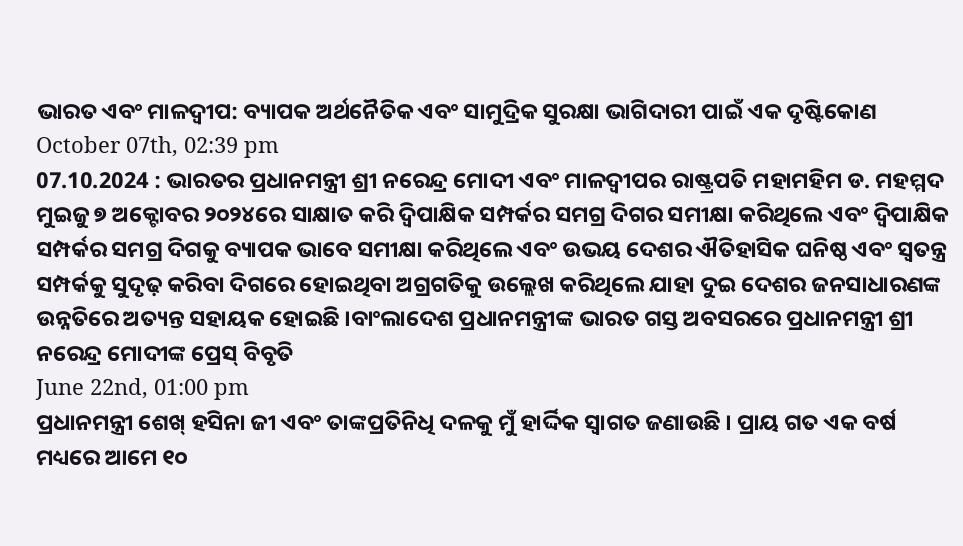ଭାରତ ଏବଂ ମାଳଦ୍ୱୀପ: ବ୍ୟାପକ ଅର୍ଥନୈତିକ ଏବଂ ସାମୁଦ୍ରିକ ସୁରକ୍ଷା ଭାଗିଦାରୀ ପାଇଁ ଏକ ଦୃଷ୍ଟିକୋଣ
October 07th, 02:39 pm
07.10.2024 : ଭାରତର ପ୍ରଧାନମନ୍ତ୍ରୀ ଶ୍ରୀ ନରେନ୍ଦ୍ର ମୋଦୀ ଏବଂ ମାଳଦ୍ୱୀପର ରାଷ୍ଟ୍ରପତି ମହାମହିମ ଡ. ମହମ୍ମଦ ମୁଇଜୁ ୭ ଅକ୍ଟୋବର ୨୦୨୪ରେ ସାକ୍ଷାତ କରି ଦ୍ୱିପାକ୍ଷିକ ସମ୍ପର୍କର ସମଗ୍ର ଦିଗର ସମୀକ୍ଷା କରିଥିଲେ ଏବଂ ଦ୍ୱିପାକ୍ଷିକ ସମ୍ପର୍କର ସମଗ୍ର ଦିଗକୁ ବ୍ୟାପକ ଭାବେ ସମୀକ୍ଷା କରିଥିଲେ ଏବଂ ଉଭୟ ଦେଶର ଐତିହାସିକ ଘନିଷ୍ଠ ଏବଂ ସ୍ୱତନ୍ତ୍ର ସମ୍ପର୍କକୁ ସୁଦୃଢ଼ କରିବା ଦିଗରେ ହୋଇଥିବା ଅଗ୍ରଗତିକୁ ଉଲ୍ଲେଖ କରିଥିଲେ ଯାହା ଦୁଇ ଦେଶର ଜନସାଧାରଣଙ୍କ ଉନ୍ନତିରେ ଅତ୍ୟନ୍ତ ସହାୟକ ହୋଇଛି ।ବାଂଲାଦେଶ ପ୍ରଧାନମନ୍ତ୍ରୀଙ୍କ ଭାରତ ଗସ୍ତ ଅବସରରେ ପ୍ରଧାନମନ୍ତ୍ରୀ ଶ୍ରୀ ନରେନ୍ଦ୍ର ମୋଦୀଙ୍କ ପ୍ରେସ୍ ବିବୃତି
June 22nd, 01:00 pm
ପ୍ରଧାନମନ୍ତ୍ରୀ ଶେଖ୍ ହସିନା ଜୀ ଏବଂ ତାଙ୍କପ୍ରତିନିଧି ଦଳକୁ ମୁଁ ହାର୍ଦ୍ଦିକ ସ୍ୱାଗତ ଜଣାଉଛି । ପ୍ରାୟ ଗତ ଏକ ବର୍ଷ ମଧ୍ୟରେ ଆମେ ୧୦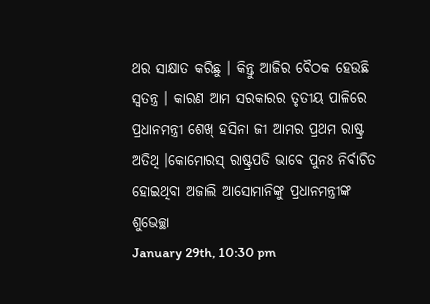ଥର ସାକ୍ଷାତ କରିଛୁ । କିନ୍ତୁ ଆଜିର ବୈଠକ ହେଉଛି ସ୍ୱତନ୍ତ୍ର । କାରଣ ଆମ ସରକାରର ତୃତୀୟ ପାଳିରେ ପ୍ରଧାନମନ୍ତ୍ରୀ ଶେଖ୍ ହସିନା ଜୀ ଆମର ପ୍ରଥମ ରାଷ୍ଟ୍ର ଅତିଥି ।କୋମୋରସ୍ ରାଷ୍ଟ୍ରପତି ଭାବେ ପୁନଃ ନିର୍ବାଚିତ ହୋଇଥିବା ଅଜାଲି ଆସୋମାନିଙ୍କୁ ପ୍ରଧାନମନ୍ତ୍ରୀଙ୍କ ଶୁଭେଚ୍ଛା
January 29th, 10:30 pm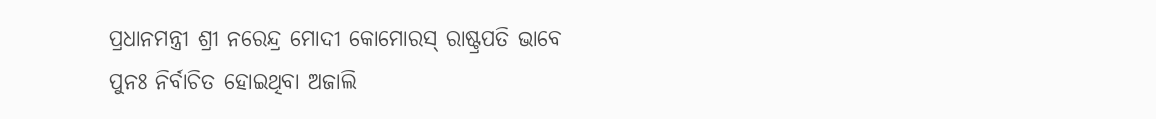ପ୍ରଧାନମନ୍ତ୍ରୀ ଶ୍ରୀ ନରେନ୍ଦ୍ର ମୋଦୀ କୋମୋରସ୍ ରାଷ୍ଟ୍ରପତି ଭାବେ ପୁନଃ ନିର୍ବାଚିତ ହୋଇଥିବା ଅଜାଲି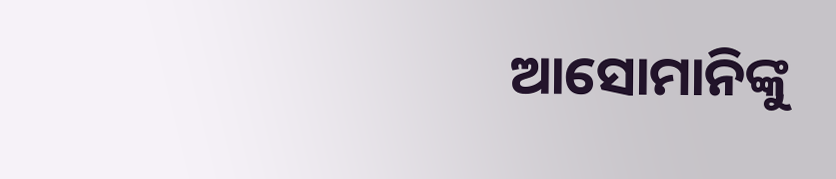ଆସୋମାନିଙ୍କୁ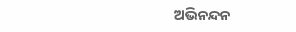ଅଭିନନ୍ଦନ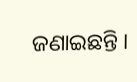ଜଣାଇଛନ୍ତି ।